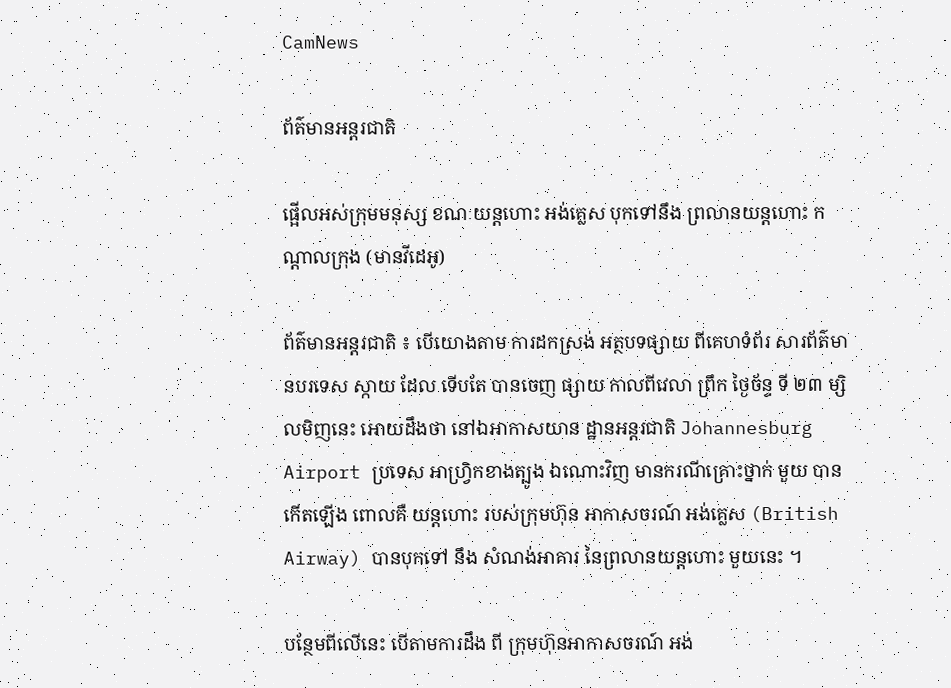CamNews

ព័ត៌មានអន្តរជាតិ

ផ្អើលអស់ក្រុមមនុស្ស ខណៈយន្តហោះ អង់គ្លេស បុកទៅនឹង ព្រលានយន្តហោះ កណ្តាលក្រុង (មានវីដេអូ)

ព័ត៌មានអន្តរជាតិ ៖ បើយោងតាម ការដកស្រង់ អត្ថបទផ្សាយ ពីគេហទំព័រ សារព័ត៌មានបរទេស ស្កាយ ដែល ទើបតែ បានចេញ ផ្សាយ កាលពីវេលា ព្រឹក ថ្ងៃច័ន្ទ ទី ២៣ ម្សិលមិញនេះ អោយដឹងថា នៅឯអាកាសយាន ដ្ឋានអន្តរជាតិ Johannesburg Airport ប្រទេស អាហ្វ្រិកខាងត្បូង ឯណោះវិញ មានករណីគ្រោះថ្នាក់ មួយ បានកើតឡើង ពោលគឺ យន្តហោះ របស់ក្រុមហ៊ុន អាកាសចរណ៍ អង់គ្លេស (British Airway) បានបុកទៅ នឹង សំណង់អាគារ នៃព្រលានយន្តហោះ មួយនេះ ។

បន្ថែមពីលើនេះ បើតាមការដឹង ពី ក្រុមហ៊ុនអាកាសចរណ៍ អង់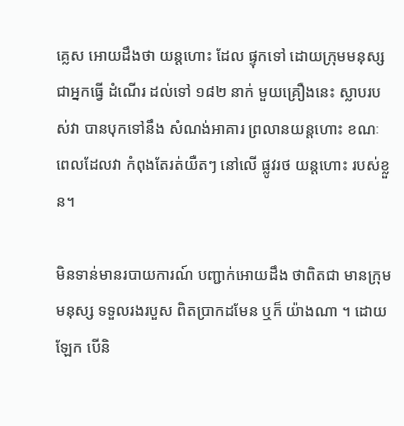គ្លេស អោយដឹងថា យន្តហោះ ដែល ផ្ទុកទៅ ដោយក្រុមមនុស្ស ជាអ្នកធ្វើ ដំណើរ ដល់ទៅ ១៨២ នាក់ មួយគ្រឿងនេះ ស្លាបរបស់វា បានបុកទៅនឹង សំណង់អាគារ ព្រលានយន្តហោះ ខណៈពេលដែលវា កំពុងតែរត់យឺតៗ នៅលើ ផ្លូវរថ យន្តហោះ របស់ខ្លួន។

មិនទាន់មានរបាយការណ៍ បញ្ជាក់អោយដឹង ថាពិតជា មានក្រុមមនុស្ស ទទួលរងរបួស ពិតប្រាកដមែន ឬក៏ យ៉ាងណា ។ ដោយឡែក បើនិ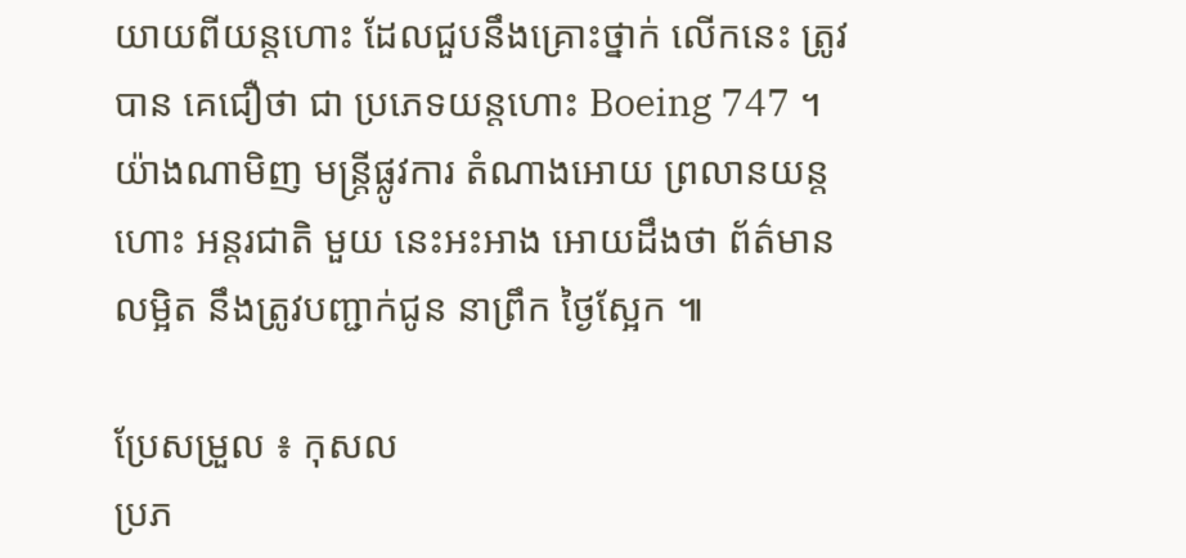យាយពីយន្តហោះ ដែលជួបនឹងគ្រោះថ្នាក់ លើកនេះ ត្រូវបាន គេជឿថា ជា ប្រភេទយន្តហោះ Boeing 747 ។ យ៉ាងណាមិញ មន្រ្តីផ្លូវការ តំណាងអោយ ព្រលានយន្តហោះ អន្តរជាតិ មួយ នេះអះអាង អោយដឹងថា ព័ត៌មានលម្អិត នឹងត្រូវបញ្ជាក់ជូន នាព្រឹក ថ្ងៃស្អែក ៕

ប្រែសម្រួល ៖ កុសល
ប្រភ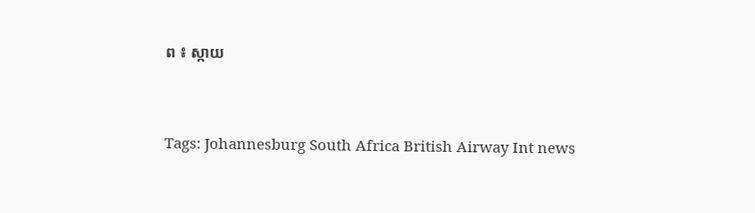ព ៖ ស្កាយ


Tags: Johannesburg South Africa British Airway Int news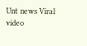Unt news Viral video